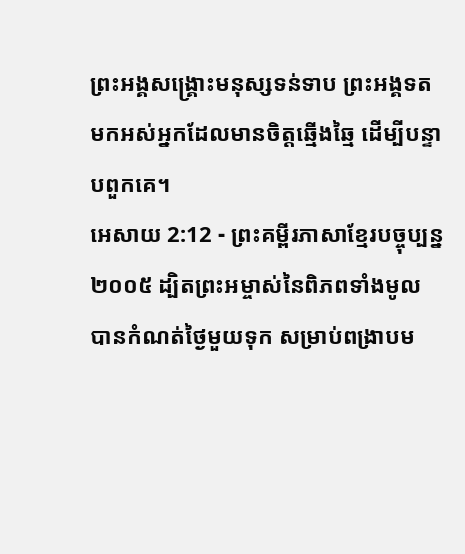ព្រះអង្គសង្គ្រោះមនុស្សទន់ទាប ព្រះអង្គទតមកអស់អ្នកដែលមានចិត្តឆ្មើងឆ្មៃ ដើម្បីបន្ទាបពួកគេ។
អេសាយ 2:12 - ព្រះគម្ពីរភាសាខ្មែរបច្ចុប្បន្ន ២០០៥ ដ្បិតព្រះអម្ចាស់នៃពិភពទាំងមូល បានកំណត់ថ្ងៃមួយទុក សម្រាប់ពង្រាបម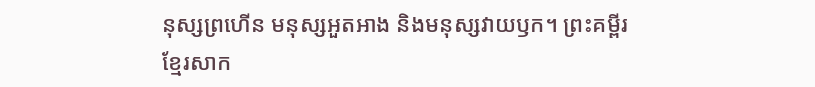នុស្សព្រហើន មនុស្សអួតអាង និងមនុស្សវាយឫក។ ព្រះគម្ពីរខ្មែរសាក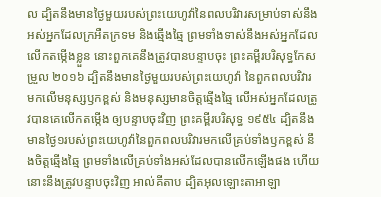ល ដ្បិតនឹងមានថ្ងៃមួយរបស់ព្រះយេហូវ៉ានៃពលបរិវារសម្រាប់ទាស់នឹងអស់អ្នកដែលក្រអឺតក្រទម និងឆ្មើងឆ្មៃ ព្រមទាំងទាស់នឹងអស់អ្នកដែលលើកតម្កើងខ្លួន នោះពួកគេនឹងត្រូវបានបន្ទាបចុះ ព្រះគម្ពីរបរិសុទ្ធកែសម្រួល ២០១៦ ដ្បិតនឹងមានថ្ងៃមួយរបស់ព្រះយេហូវ៉ា នៃពួកពលបរិវារ មកលើមនុស្សឫកខ្ពស់ និងមនុស្សមានចិត្តឆ្មើងឆ្មៃ លើអស់អ្នកដែលត្រូវបានគេលើកតម្កើង ឲ្យបន្ទាបចុះវិញ ព្រះគម្ពីរបរិសុទ្ធ ១៩៥៤ ដ្បិតនឹងមានថ្ងៃ១របស់ព្រះយេហូវ៉ានៃពួកពលបរិវារមកលើគ្រប់ទាំងឫកខ្ពស់ នឹងចិត្តឆ្មើងឆ្មៃ ព្រមទាំងលើគ្រប់ទាំងអស់ដែលបានលើកឡើងផង ហើយនោះនឹងត្រូវបន្ទាបចុះវិញ អាល់គីតាប ដ្បិតអុលឡោះតាអាឡា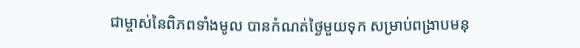ជាម្ចាស់នៃពិភពទាំងមូល បានកំណត់ថ្ងៃមួយទុក សម្រាប់ពង្រាបមនុ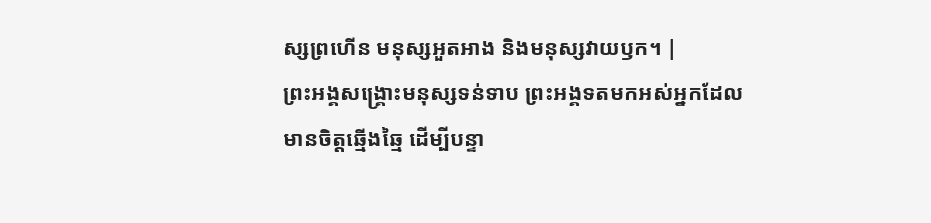ស្សព្រហើន មនុស្សអួតអាង និងមនុស្សវាយឫក។ |
ព្រះអង្គសង្គ្រោះមនុស្សទន់ទាប ព្រះអង្គទតមកអស់អ្នកដែលមានចិត្តឆ្មើងឆ្មៃ ដើម្បីបន្ទា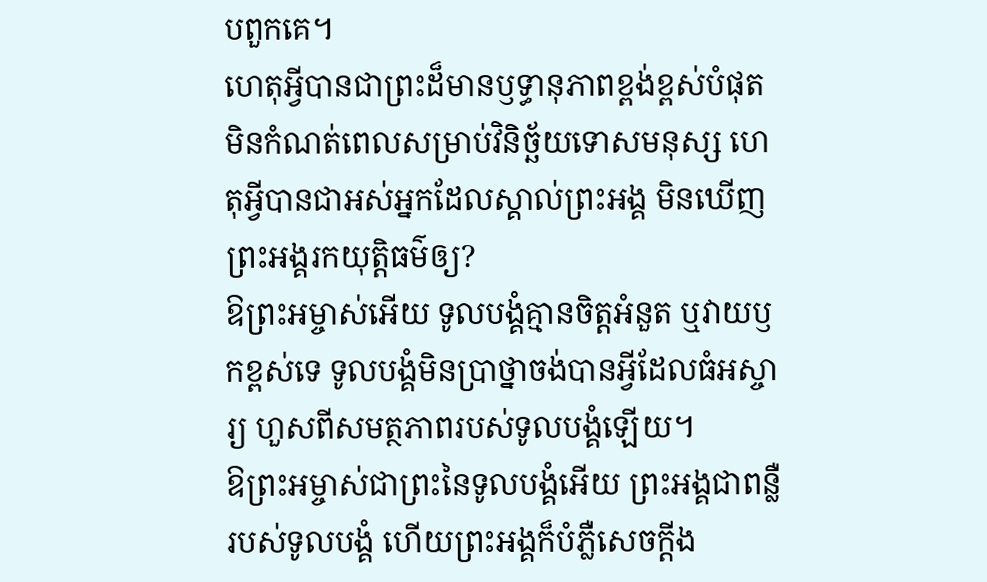បពួកគេ។
ហេតុអ្វីបានជាព្រះដ៏មានឫទ្ធានុភាពខ្ពង់ខ្ពស់បំផុត មិនកំណត់ពេលសម្រាប់វិនិច្ឆ័យទោសមនុស្ស ហេតុអ្វីបានជាអស់អ្នកដែលស្គាល់ព្រះអង្គ មិនឃើញព្រះអង្គរកយុត្តិធម៌ឲ្យ?
ឱព្រះអម្ចាស់អើយ ទូលបង្គំគ្មានចិត្តអំនួត ឬវាយឫកខ្ពស់ទេ ទូលបង្គំមិនប្រាថ្នាចង់បានអ្វីដែលធំអស្ចារ្យ ហួសពីសមត្ថភាពរបស់ទូលបង្គំឡើយ។
ឱព្រះអម្ចាស់ជាព្រះនៃទូលបង្គំអើយ ព្រះអង្គជាពន្លឺរបស់ទូលបង្គំ ហើយព្រះអង្គក៏បំភ្លឺសេចក្ដីង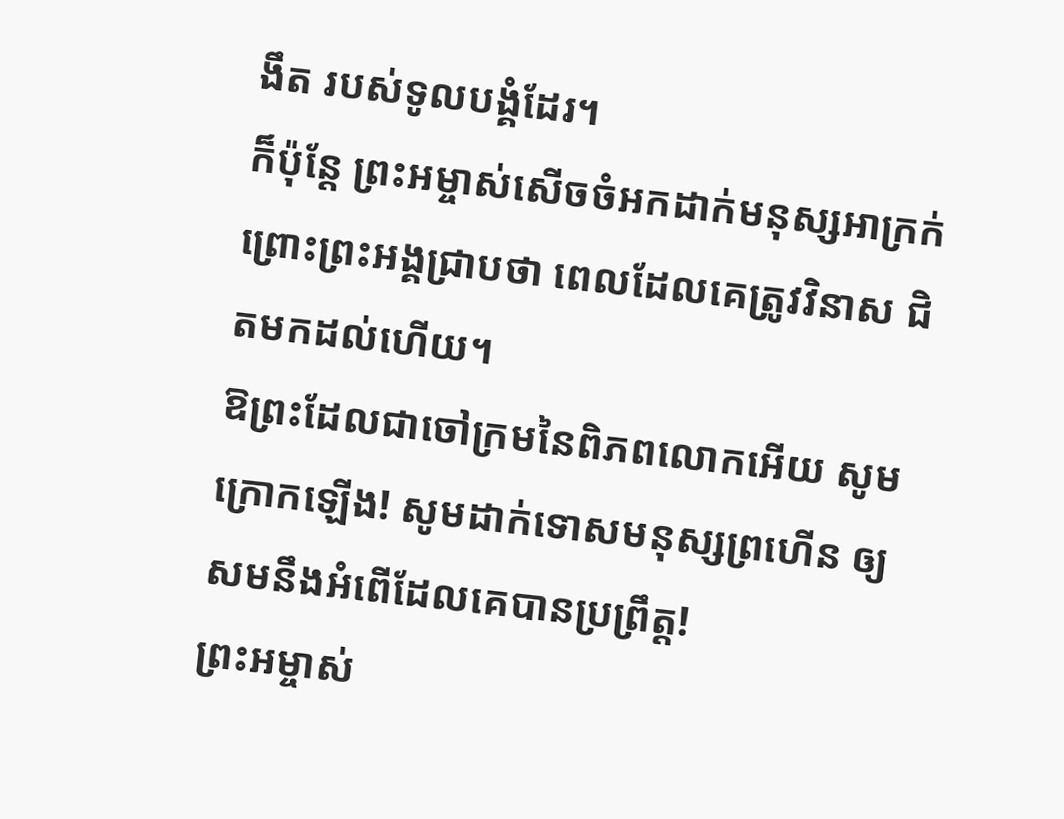ងឹត របស់ទូលបង្គំដែរ។
ក៏ប៉ុន្តែ ព្រះអម្ចាស់សើចចំអកដាក់មនុស្សអាក្រក់ ព្រោះព្រះអង្គជ្រាបថា ពេលដែលគេត្រូវវិនាស ជិតមកដល់ហើយ។
ឱព្រះដែលជាចៅក្រមនៃពិភពលោកអើយ សូមក្រោកឡើង! សូមដាក់ទោសមនុស្សព្រហើន ឲ្យសមនឹងអំពើដែលគេបានប្រព្រឹត្ត!
ព្រះអម្ចាស់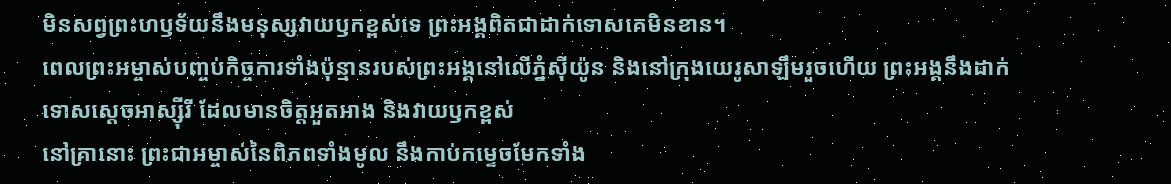មិនសព្វព្រះហឫទ័យនឹងមនុស្សវាយឫកខ្ពស់ទេ ព្រះអង្គពិតជាដាក់ទោសគេមិនខាន។
ពេលព្រះអម្ចាស់បញ្ចប់កិច្ចការទាំងប៉ុន្មានរបស់ព្រះអង្គនៅលើភ្នំស៊ីយ៉ូន និងនៅក្រុងយេរូសាឡឹមរួចហើយ ព្រះអង្គនឹងដាក់ទោសស្ដេចអាស្ស៊ីរី ដែលមានចិត្តអួតអាង និងវាយឫកខ្ពស់
នៅគ្រានោះ ព្រះជាអម្ចាស់នៃពិភពទាំងមូល នឹងកាប់កម្ទេចមែកទាំង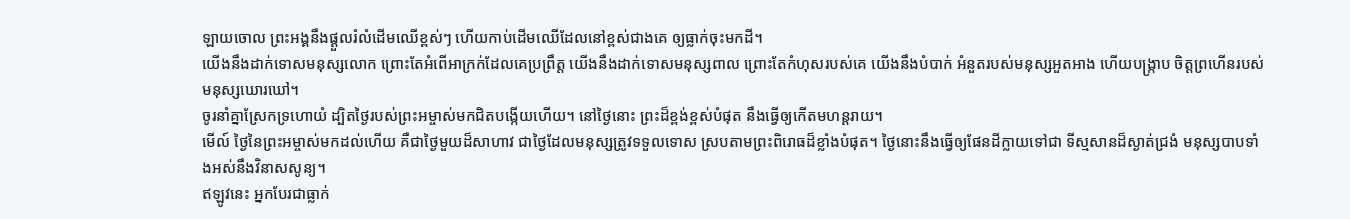ឡាយចោល ព្រះអង្គនឹងផ្ដួលរំលំដើមឈើខ្ពស់ៗ ហើយកាប់ដើមឈើដែលនៅខ្ពស់ជាងគេ ឲ្យធ្លាក់ចុះមកដី។
យើងនឹងដាក់ទោសមនុស្សលោក ព្រោះតែអំពើអាក្រក់ដែលគេប្រព្រឹត្ត យើងនឹងដាក់ទោសមនុស្សពាល ព្រោះតែកំហុសរបស់គេ យើងនឹងបំបាក់ អំនួតរបស់មនុស្សអួតអាង ហើយបង្ក្រាប ចិត្តព្រហើនរបស់មនុស្សឃោរឃៅ។
ចូរនាំគ្នាស្រែកទ្រហោយំ ដ្បិតថ្ងៃរបស់ព្រះអម្ចាស់មកជិតបង្កើយហើយ។ នៅថ្ងៃនោះ ព្រះដ៏ខ្ពង់ខ្ពស់បំផុត នឹងធ្វើឲ្យកើតមហន្តរាយ។
មើល៍ ថ្ងៃនៃព្រះអម្ចាស់មកដល់ហើយ គឺជាថ្ងៃមួយដ៏សាហាវ ជាថ្ងៃដែលមនុស្សត្រូវទទួលទោស ស្របតាមព្រះពិរោធដ៏ខ្លាំងបំផុត។ ថ្ងៃនោះនឹងធ្វើឲ្យផែនដីក្លាយទៅជា ទីស្មសានដ៏ស្ងាត់ជ្រងំ មនុស្សបាបទាំងអស់នឹងវិនាសសូន្យ។
ឥឡូវនេះ អ្នកបែរជាធ្លាក់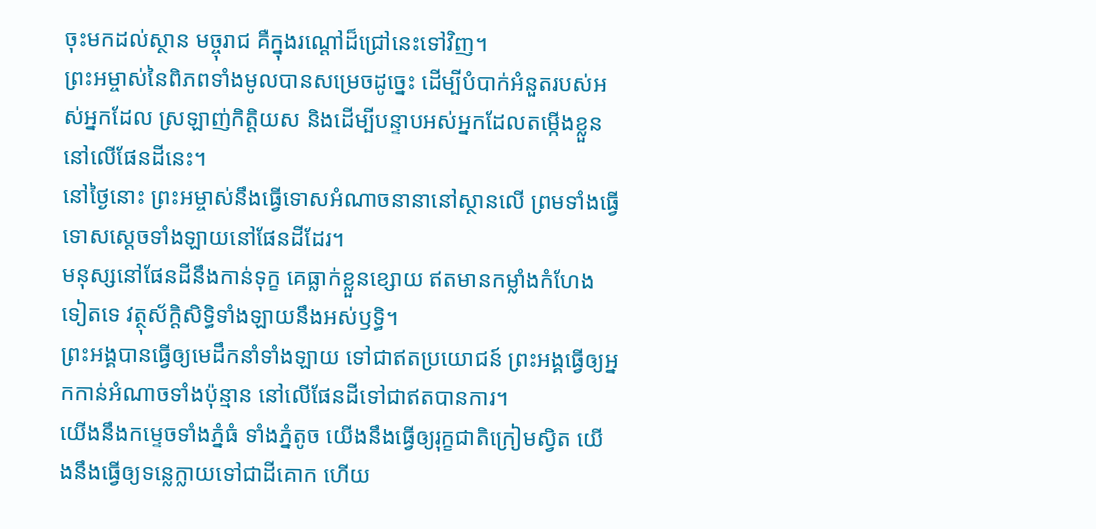ចុះមកដល់ស្ថាន មច្ចុរាជ គឺក្នុងរណ្ដៅដ៏ជ្រៅនេះទៅវិញ។
ព្រះអម្ចាស់នៃពិភពទាំងមូលបានសម្រេចដូច្នេះ ដើម្បីបំបាក់អំនួតរបស់អស់អ្នកដែល ស្រឡាញ់កិត្តិយស និងដើម្បីបន្ទាបអស់អ្នកដែលតម្កើងខ្លួន នៅលើផែនដីនេះ។
នៅថ្ងៃនោះ ព្រះអម្ចាស់នឹងធ្វើទោសអំណាចនានានៅស្ថានលើ ព្រមទាំងធ្វើទោសស្ដេចទាំងឡាយនៅផែនដីដែរ។
មនុស្សនៅផែនដីនឹងកាន់ទុក្ខ គេធ្លាក់ខ្លួនខ្សោយ ឥតមានកម្លាំងកំហែងទៀតទេ វត្ថុស័ក្ដិសិទ្ធិទាំងឡាយនឹងអស់ឫទ្ធិ។
ព្រះអង្គបានធ្វើឲ្យមេដឹកនាំទាំងឡាយ ទៅជាឥតប្រយោជន៍ ព្រះអង្គធ្វើឲ្យអ្នកកាន់អំណាចទាំងប៉ុន្មាន នៅលើផែនដីទៅជាឥតបានការ។
យើងនឹងកម្ទេចទាំងភ្នំធំ ទាំងភ្នំតូច យើងនឹងធ្វើឲ្យរុក្ខជាតិក្រៀមស្វិត យើងនឹងធ្វើឲ្យទន្លេក្លាយទៅជាដីគោក ហើយ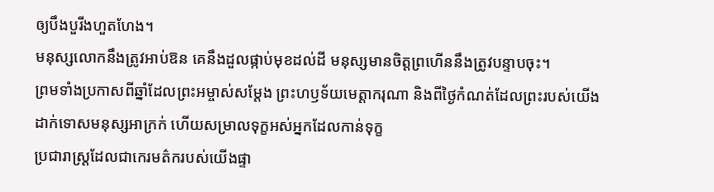ឲ្យបឹងបួរីងហួតហែង។
មនុស្សលោកនឹងត្រូវអាប់ឱន គេនឹងដួលផ្កាប់មុខដល់ដី មនុស្សមានចិត្តព្រហើននឹងត្រូវបន្ទាបចុះ។
ព្រមទាំងប្រកាសពីឆ្នាំដែលព្រះអម្ចាស់សម្តែង ព្រះហឫទ័យមេត្តាករុណា និងពីថ្ងៃកំណត់ដែលព្រះរបស់យើង ដាក់ទោសមនុស្សអាក្រក់ ហើយសម្រាលទុក្ខអស់អ្នកដែលកាន់ទុក្ខ
ប្រជារាស្ត្រដែលជាកេរមត៌ករបស់យើងផ្ទា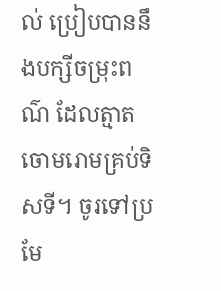ល់ ប្រៀបបាននឹងបក្សីចម្រុះពណ៌ ដែលត្មាតចោមរោមគ្រប់ទិសទី។ ចូរទៅប្រមែ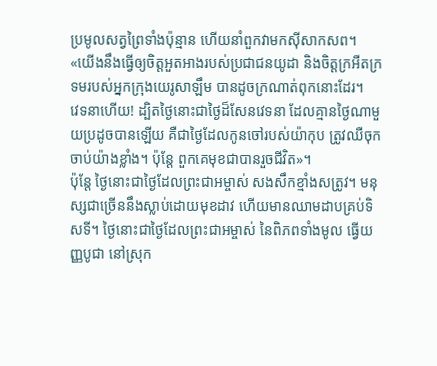ប្រមូលសត្វព្រៃទាំងប៉ុន្មាន ហើយនាំពួកវាមកស៊ីសាកសព។
«យើងនឹងធ្វើឲ្យចិត្តអួតអាងរបស់ប្រជាជនយូដា និងចិត្តក្រអឺតក្រទមរបស់អ្នកក្រុងយេរូសាឡឹម បានដូចក្រណាត់ពុកនោះដែរ។
វេទនាហើយ! ដ្បិតថ្ងៃនោះជាថ្ងៃដ៏សែនវេទនា ដែលគ្មានថ្ងៃណាមួយប្រដូចបានឡើយ គឺជាថ្ងៃដែលកូនចៅរបស់យ៉ាកុប ត្រូវឈឺចុកចាប់យ៉ាងខ្លាំង។ ប៉ុន្តែ ពួកគេមុខជាបានរួចជីវិត»។
ប៉ុន្តែ ថ្ងៃនោះជាថ្ងៃដែលព្រះជាអម្ចាស់ សងសឹកខ្មាំងសត្រូវ។ មនុស្សជាច្រើននឹងស្លាប់ដោយមុខដាវ ហើយមានឈាមដាបគ្រប់ទិសទី។ ថ្ងៃនោះជាថ្ងៃដែលព្រះជាអម្ចាស់ នៃពិភពទាំងមូល ធ្វើយញ្ញបូជា នៅស្រុក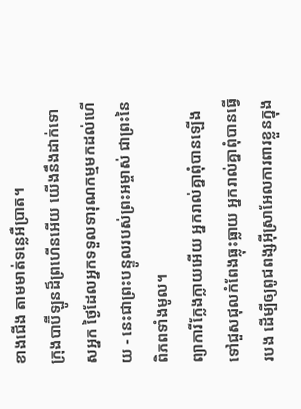ខាងជើង តាមមាត់ទន្លេអឺប្រាត។
ក្រុងបាប៊ីឡូនដ៏ព្រហើនអើយ យើងនឹងដាក់ទោសអ្នក ថ្ងៃដែលអ្នកទទួលទារុណកម្មមកដល់ហើយ - នេះជាព្រះបន្ទូលរបស់ព្រះអម្ចាស់ ជាព្រះនៃពិភពទាំងមូល។
ព្យាការីក្លែងក្លាយអើយ អ្នករាល់គ្នាពុំបានឡើងទៅជួសជុលកំពែងធ្លុះធ្លាយ អ្នករាល់គ្នាពុំបានធ្វើរបង ដើម្បីឲ្យពូជពង្សអ៊ីស្រាអែលការពារខ្លួនក្នុង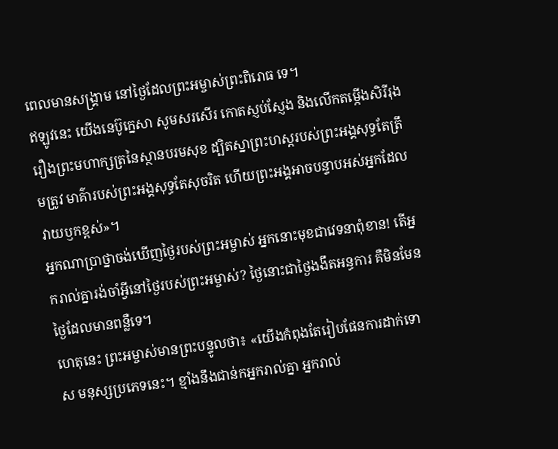ពេលមានសង្គ្រាម នៅថ្ងៃដែលព្រះអម្ចាស់ព្រះពិរោធ ទេ។
ឥឡូវនេះ យើងនេប៊ូក្នេសា សូមសរសើរ កោតស្ញប់ស្ញែង និងលើកតម្កើងសិរីរុងរឿងព្រះមហាក្សត្រនៃស្ថានបរមសុខ ដ្បិតស្នាព្រះហស្ដរបស់ព្រះអង្គសុទ្ធតែត្រឹមត្រូវ មាគ៌ារបស់ព្រះអង្គសុទ្ធតែសុចរិត ហើយព្រះអង្គអាចបន្ទាបអស់អ្នកដែលវាយឫកខ្ពស់»។
អ្នកណាប្រាថ្នាចង់ឃើញថ្ងៃរបស់ព្រះអម្ចាស់ អ្នកនោះមុខជាវេទនាពុំខាន! តើអ្នករាល់គ្នារង់ចាំអ្វីនៅថ្ងៃរបស់ព្រះអម្ចាស់? ថ្ងៃនោះជាថ្ងៃងងឹតអន្ធការ គឺមិនមែនថ្ងៃដែលមានពន្លឺទេ។
ហេតុនេះ ព្រះអម្ចាស់មានព្រះបន្ទូលថា៖ «យើងកំពុងតែរៀបផែនការដាក់ទោស មនុស្សប្រភេទនេះ។ ខ្មាំងនឹងជាន់កអ្នករាល់គ្នា អ្នករាល់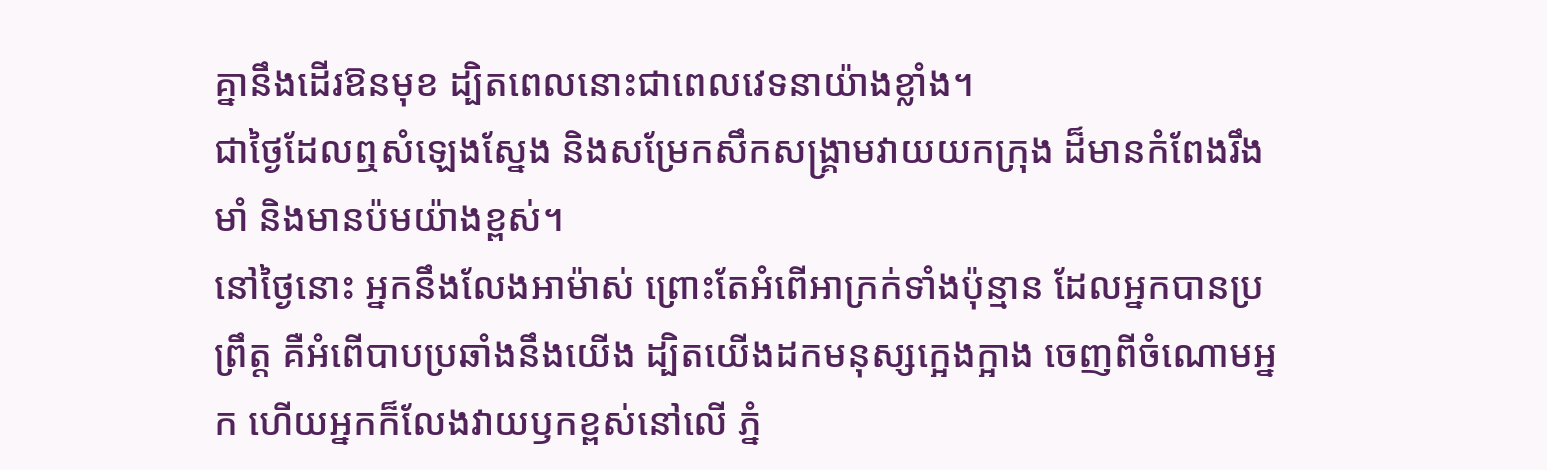គ្នានឹងដើរឱនមុខ ដ្បិតពេលនោះជាពេលវេទនាយ៉ាងខ្លាំង។
ជាថ្ងៃដែលឮសំឡេងស្នែង និងសម្រែកសឹកសង្គ្រាមវាយយកក្រុង ដ៏មានកំពែងរឹងមាំ និងមានប៉មយ៉ាងខ្ពស់។
នៅថ្ងៃនោះ អ្នកនឹងលែងអាម៉ាស់ ព្រោះតែអំពើអាក្រក់ទាំងប៉ុន្មាន ដែលអ្នកបានប្រព្រឹត្ត គឺអំពើបាបប្រឆាំងនឹងយើង ដ្បិតយើងដកមនុស្សក្អេងក្អាង ចេញពីចំណោមអ្នក ហើយអ្នកក៏លែងវាយឫកខ្ពស់នៅលើ ភ្នំ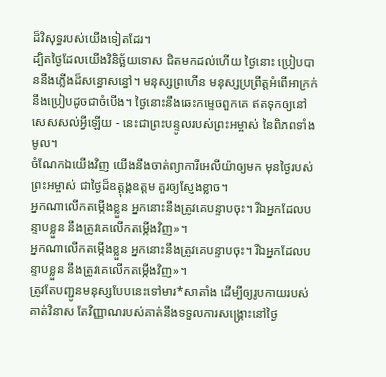ដ៏វិសុទ្ធរបស់យើងទៀតដែរ។
ដ្បិតថ្ងៃដែលយើងវិនិច្ឆ័យទោស ជិតមកដល់ហើយ ថ្ងៃនោះ ប្រៀបបាននឹងភ្លើងដ៏សន្ធោសន្ធៅ។ មនុស្សព្រហើន មនុស្សប្រព្រឹត្តអំពើអាក្រក់ នឹងប្រៀបដូចជាចំបើង។ ថ្ងៃនោះនឹងឆេះកម្ទេចពួកគេ ឥតទុកឲ្យនៅសេសសល់អ្វីឡើយ - នេះជាព្រះបន្ទូលរបស់ព្រះអម្ចាស់ នៃពិភពទាំងមូល។
ចំណែកឯយើងវិញ យើងនឹងចាត់ព្យាការីអេលីយ៉ាឲ្យមក មុនថ្ងៃរបស់ព្រះអម្ចាស់ ជាថ្ងៃដ៏ឧត្ដុង្គឧត្ដម គួរឲ្យស្ញែងខ្លាច។
អ្នកណាលើកតម្កើងខ្លួន អ្នកនោះនឹងត្រូវគេបន្ទាបចុះ។ រីឯអ្នកដែលបន្ទាបខ្លួន នឹងត្រូវគេលើកតម្កើងវិញ»។
អ្នកណាលើកតម្កើងខ្លួន អ្នកនោះនឹងត្រូវគេបន្ទាបចុះ។ រីឯអ្នកដែលបន្ទាបខ្លួន នឹងត្រូវគេលើកតម្កើងវិញ»។
ត្រូវតែបញ្ជូនមនុស្សបែបនេះទៅមារ*សាតាំង ដើម្បីឲ្យរូបកាយរបស់គាត់វិនាស តែវិញ្ញាណរបស់គាត់នឹងទទួលការសង្គ្រោះនៅថ្ងៃ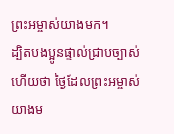ព្រះអម្ចាស់យាងមក។
ដ្បិតបងប្អូនផ្ទាល់ជ្រាបច្បាស់ហើយថា ថ្ងៃដែលព្រះអម្ចាស់យាងម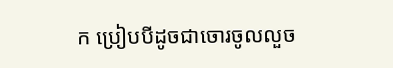ក ប្រៀបបីដូចជាចោរចូលលួច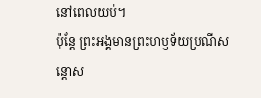នៅពេលយប់។
ប៉ុន្តែ ព្រះអង្គមានព្រះហឫទ័យប្រណីសន្ដោស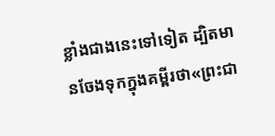ខ្លាំងជាងនេះទៅទៀត ដ្បិតមានចែងទុកក្នុងគម្ពីរថា«ព្រះជា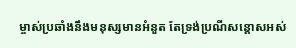ម្ចាស់ប្រឆាំងនឹងមនុស្សមានអំនួត តែទ្រង់ប្រណីសន្ដោសអស់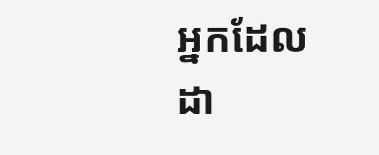អ្នកដែលដា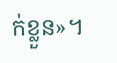ក់ខ្លួន»។